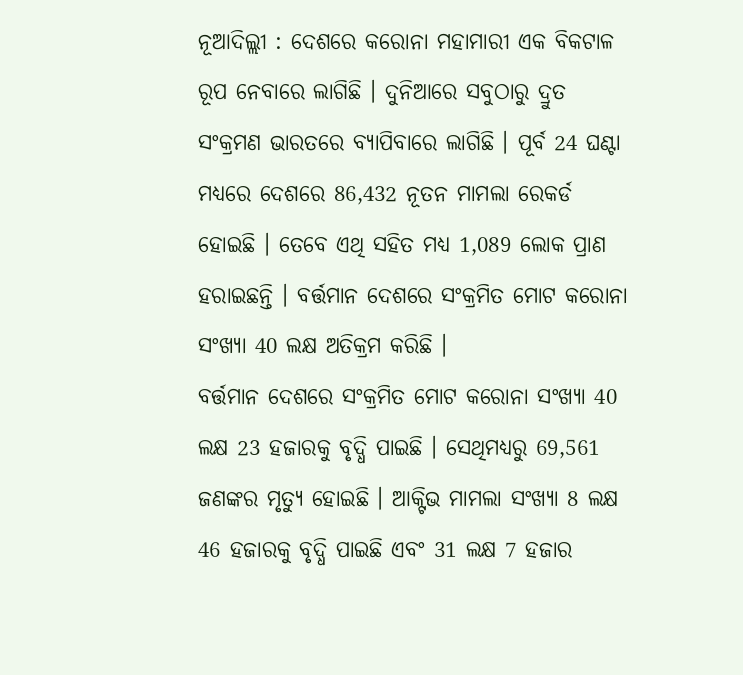ନୂଆଦିଲ୍ଲୀ : ଦେଶରେ କରୋନା ମହାମାରୀ ଏକ ବିକଟାଳ ରୂପ ନେବାରେ ଲାଗିଛି । ଦୁନିଆରେ ସବୁଠାରୁ ଦ୍ରୁତ ସଂକ୍ରମଣ ଭାରତରେ ବ୍ୟାପିବାରେ ଲାଗିଛି । ପୂର୍ବ 24 ଘଣ୍ଟା ମଧ୍ୟରେ ଦେଶରେ 86,432 ନୂତନ ମାମଲା ରେକର୍ଡ ହୋଇଛି । ତେବେ ଏଥି ସହିତ ମଧ୍ୟ 1,089 ଲୋକ ପ୍ରାଣ ହରାଇଛନ୍ତି । ବର୍ତ୍ତମାନ ଦେଶରେ ସଂକ୍ରମିତ ମୋଟ କରୋନା ସଂଖ୍ୟା 40 ଲକ୍ଷ ଅତିକ୍ରମ କରିଛି ।
ବର୍ତ୍ତମାନ ଦେଶରେ ସଂକ୍ରମିତ ମୋଟ କରୋନା ସଂଖ୍ୟା 40 ଲକ୍ଷ 23 ହଜାରକୁ ବୃଦ୍ଧି ପାଇଛି । ସେଥିମଧ୍ୟରୁ 69,561 ଜଣଙ୍କର ମୃତ୍ୟୁ ହୋଇଛି । ଆକ୍ଟିଭ ମାମଲା ସଂଖ୍ୟା 8 ଲକ୍ଷ 46 ହଜାରକୁ ବୃଦ୍ଧି ପାଇଛି ଏବଂ 31 ଲକ୍ଷ 7 ହଜାର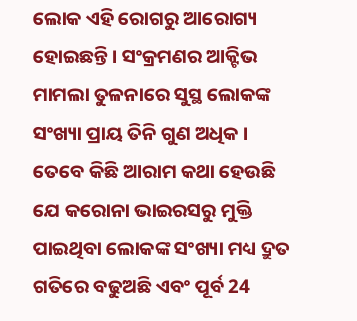ଲୋକ ଏହି ରୋଗରୁ ଆରୋଗ୍ୟ ହୋଇଛନ୍ତି । ସଂକ୍ରମଣର ଆକ୍ଟିଭ ମାମଲା ତୁଳନାରେ ସୁସ୍ଥ ଲୋକଙ୍କ ସଂଖ୍ୟା ପ୍ରାୟ ତିନି ଗୁଣ ଅଧିକ ।
ତେବେ କିଛି ଆରାମ କଥା ହେଉଛି ଯେ କରୋନା ଭାଇରସରୁ ମୁକ୍ତି ପାଇଥିବା ଲୋକଙ୍କ ସଂଖ୍ୟା ମଧ୍ୟ ଦ୍ରୁତ ଗତିରେ ବଢୁଅଛି ଏବଂ ପୂର୍ବ 24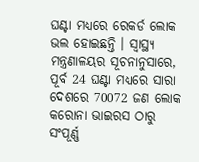ଘଣ୍ଟା ମଧ୍ୟରେ ରେକର୍ଡ ଲୋକ ଭଲ ହୋଇଛନ୍ତି । ସ୍ୱାସ୍ଥ୍ୟ ମନ୍ତ୍ରଣାଳୟର ସୂଚନାନୁସାରେ, ପୂର୍ବ 24 ଘଣ୍ଟା ମଧ୍ୟରେ ସାରା ଦେଶରେ 70072 ଜଣ ଲୋକ କରୋନା ଭାଇରସ ଠାରୁ ସଂପୂର୍ଣ୍ଣ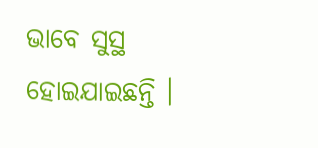ଭାବେ ସୁସ୍ଥ ହୋଇଯାଇଛନ୍ତି ।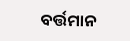ବର୍ତ୍ତମାନ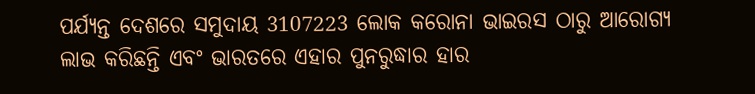ପର୍ଯ୍ୟନ୍ତ ଦେଶରେ ସମୁଦାୟ 3107223 ଲୋକ କରୋନା ଭାଇରସ ଠାରୁ ଆରୋଗ୍ୟ ଲାଭ କରିଛନ୍ତି ଏବଂ ଭାରତରେ ଏହାର ପୁନରୁଦ୍ଧାର ହାର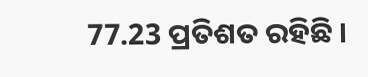77.23 ପ୍ରତିଶତ ରହିଛି ।